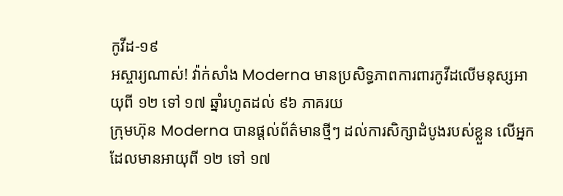កូវីដ-១៩
អស្ចារ្យណាស់! វ៉ាក់សាំង Moderna មានប្រសិទ្ធភាពការពារកូវីដលើមនុស្សអាយុពី ១២ ទៅ ១៧ ឆ្នាំរហូតដល់ ៩៦ ភាគរយ
ក្រុមហ៊ុន Moderna បានផ្តល់ព័ត៌មានថ្មីៗ ដល់ការសិក្សាដំបូងរបស់ខ្លួន លើអ្នកដែលមានអាយុពី ១២ ទៅ ១៧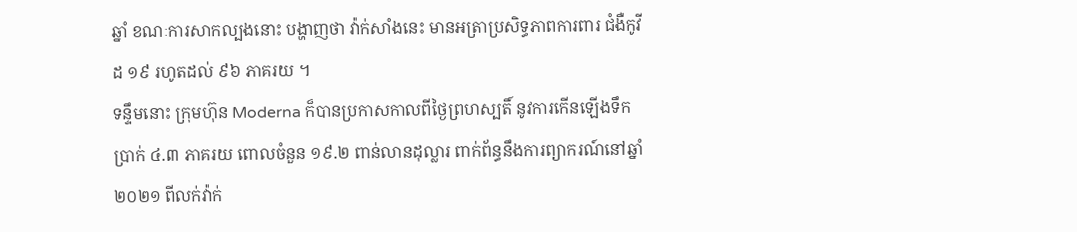ឆ្នាំ ខណៈការសាកល្បងនោះ បង្ហាញថា វ៉ាក់សាំងនេះ មានអត្រាប្រសិទ្ធភាពការពារ ជំងឺកូវីដ ១៩ រហូតដល់ ៩៦ ភាគរយ ។
ទន្ទឹមនោះ ក្រុមហ៊ុន Moderna ក៏បានប្រកាសកាលពីថ្ងៃព្រហស្បតិ៍ នូវការកើនឡើងទឹកប្រាក់ ៤.៣ ភាគរយ ពោលចំនួន ១៩.២ ពាន់លានដុល្លារ ពាក់ព័ន្ធនឹងការព្យាករណ៍នៅឆ្នាំ ២០២១ ពីលក់វ៉ាក់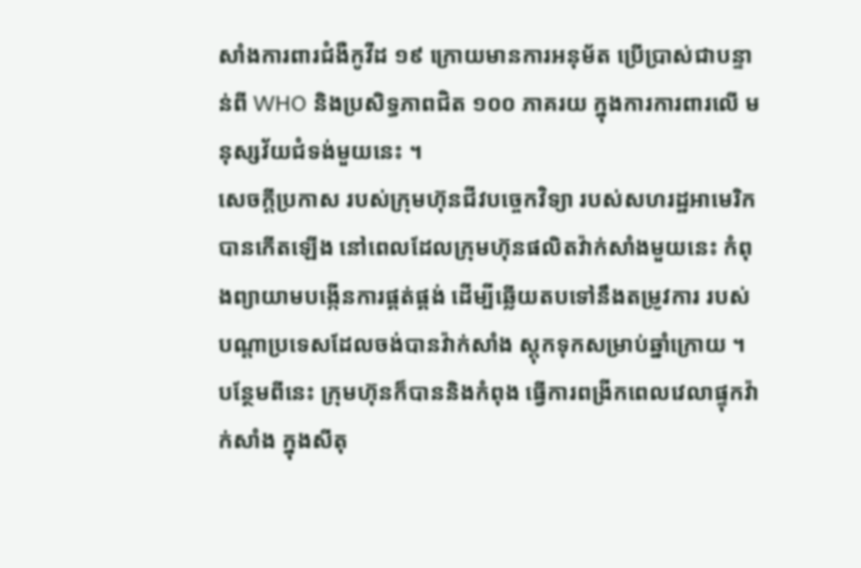សាំងការពារជំងឺកូវីដ ១៩ ក្រោយមានការអនុម័ត ប្រើប្រាស់ជាបន្ទាន់ពី WHO និងប្រសិទ្ធភាពជិត ១០០ ភាគរយ ក្នុងការការពារលើ មនុស្សវ័យជំទង់មួយនេះ ។
សេចក្តីប្រកាស របស់ក្រុមហ៊ុនជីវបច្ចេកវិទ្យា របស់សហរដ្ឋអាមេរិក បានកើតឡើង នៅពេលដែលក្រុមហ៊ុនផលិតវ៉ាក់សាំងមួយនេះ កំពុងព្យាយាមបង្កើនការផ្គត់ផ្គង់ ដើម្បីឆ្លើយតបទៅនឹងតម្រូវការ របស់បណ្តាប្រទេសដែលចង់បានវ៉ាក់សាំង ស្តុកទុកសម្រាប់ឆ្នាំក្រោយ ។
បន្ថែមពីនេះ ក្រុមហ៊ុនក៏បាននិងកំពុង ធ្វើការពង្រីកពេលវេលាផ្ទុកវ៉ាក់សាំង ក្នុងសីតុ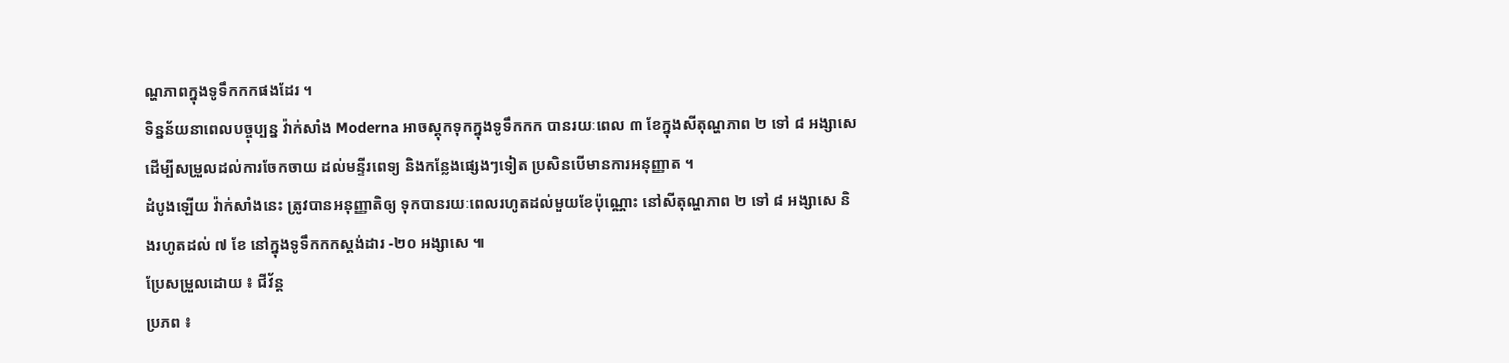ណ្ហភាពក្នុងទូទឹកកកផងដែរ ។
ទិន្នន័យនាពេលបច្ចុប្បន្ន វ៉ាក់សាំង Moderna អាចស្តុកទុកក្នុងទូទឹកកក បានរយៈពេល ៣ ខែក្នុងសីតុណ្ហភាព ២ ទៅ ៨ អង្សាសេ ដើម្បីសម្រួលដល់ការចែកចាយ ដល់មន្ទីរពេទ្យ និងកន្លែងផ្សេងៗទៀត ប្រសិនបើមានការអនុញ្ញាត ។
ដំបូងឡើយ វ៉ាក់សាំងនេះ ត្រូវបានអនុញ្ញាតិឲ្យ ទុកបានរយៈពេលរហូតដល់មួយខែប៉ុណ្ណោះ នៅសីតុណ្ហភាព ២ ទៅ ៨ អង្សាសេ និងរហូតដល់ ៧ ខែ នៅក្នុងទូទឹកកកស្តង់ដារ -២០ អង្សាសេ ៕
ប្រែសម្រួលដោយ ៖ ជីវ័ន្ត
ប្រភព ៖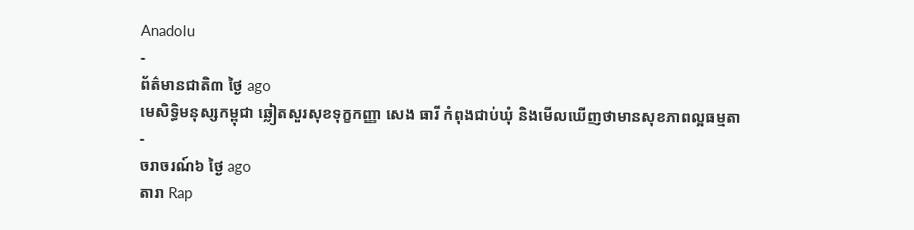Anadolu
-
ព័ត៌មានជាតិ៣ ថ្ងៃ ago
មេសិទ្ធិមនុស្សកម្ពុជា ឆ្លៀតសួរសុខទុក្ខកញ្ញា សេង ធារី កំពុងជាប់ឃុំ និងមើលឃើញថាមានសុខភាពល្អធម្មតា
-
ចរាចរណ៍៦ ថ្ងៃ ago
តារា Rap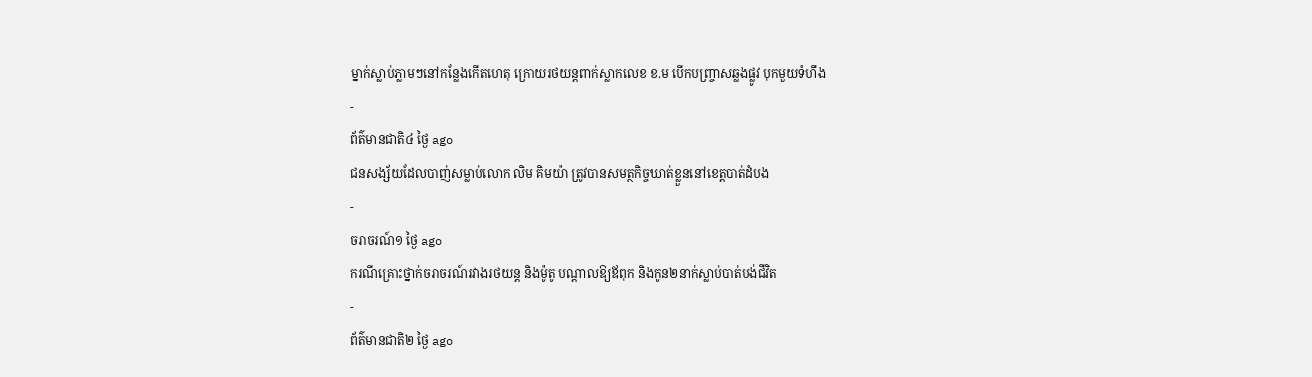ម្នាក់ស្លាប់ភ្លាមៗនៅកន្លែងកើតហេតុ ក្រោយរថយន្ដពាក់ស្លាកលេខ ខ.ម បើកបញ្ច្រាសឆ្លងផ្លូវ បុកមួយទំហឹង
-
ព័ត៌មានជាតិ៤ ថ្ងៃ ago
ជនសង្ស័យដែលបាញ់សម្លាប់លោក លិម គិមយ៉ា ត្រូវបានសមត្ថកិច្ចឃាត់ខ្លួននៅខេត្តបាត់ដំបង
-
ចរាចរណ៍១ ថ្ងៃ ago
ករណីគ្រោះថ្នាក់ចរាចរណ៍រវាងរថយន្ត និងម៉ូតូ បណ្ដាលឱ្យឪពុក និងកូន២នាក់ស្លាប់បាត់បង់ជីវិត
-
ព័ត៌មានជាតិ២ ថ្ងៃ ago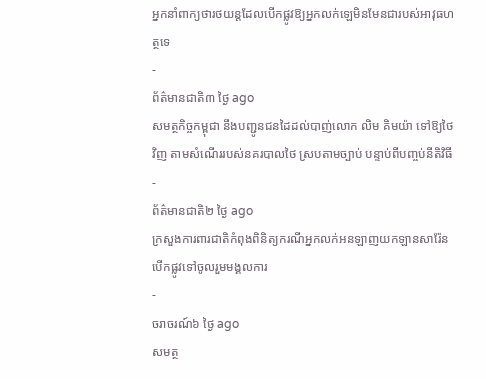អ្នកនាំពាក្យថារថយន្តដែលបើកផ្លូវឱ្យអ្នកលក់ឡេមិនមែនជារបស់អាវុធហត្ថទេ
-
ព័ត៌មានជាតិ៣ ថ្ងៃ ago
សមត្ថកិច្ចកម្ពុជា នឹងបញ្ជូនជនដៃដល់បាញ់លោក លិម គិមយ៉ា ទៅឱ្យថៃវិញ តាមសំណើររបស់នគរបាលថៃ ស្របតាមច្បាប់ បន្ទាប់ពីបញ្ចប់នីតិវិធី
-
ព័ត៌មានជាតិ២ ថ្ងៃ ago
ក្រសួងការពារជាតិកំពុងពិនិត្យករណីអ្នកលក់អនឡាញយកឡានសារ៉ែនបើកផ្លូវទៅចូលរួមមង្គលការ
-
ចរាចរណ៍៦ ថ្ងៃ ago
សមត្ថ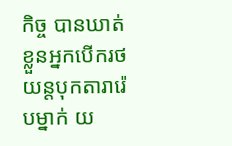កិច្ច បានឃាត់ខ្លួនអ្នកបើករថយន្តបុកតារារ៉េបម្នាក់ យ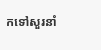កទៅសួរនាំ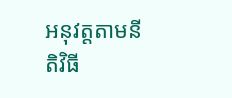អនុវត្តតាមនីតិវិធី